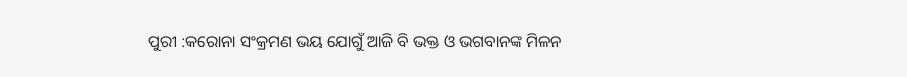ପୁରୀ :କରୋନା ସଂକ୍ରମଣ ଭୟ ଯୋଗୁଁ ଆଜି ବି ଭକ୍ତ ଓ ଭଗବାନଙ୍କ ମିଳନ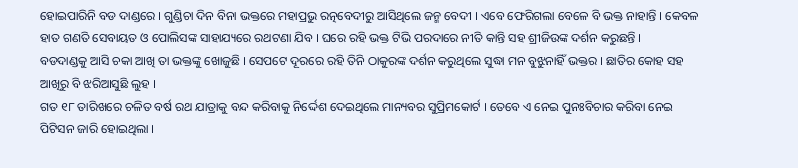ହୋଇପାରିନି ବଡ ଦାଣ୍ଡରେ । ଗୁଣ୍ଡିଚା ଦିନ ବିନା ଭକ୍ତରେ ମହାପ୍ରଭୁ ରତ୍ନବେଦୀରୁ ଆସିଥିଲେ ଜନ୍ମ ବେଦୀ । ଏବେ ଫେରିଗଲା ବେଳେ ବି ଭକ୍ତ ନାହାନ୍ତି । କେବଳ ହାତ ଗଣତି ସେବାୟତ ଓ ପୋଲିସଙ୍କ ସାହାଯ୍ୟରେ ରଥଟଣା ଯିବ । ଘରେ ରହି ଭକ୍ତ ଟିଭି ପରଦାରେ ନୀତି କାନ୍ତି ସହ ଶ୍ରୀଜିଉଙ୍କ ଦର୍ଶନ କରୁଛନ୍ତି ।
ବଡଦାଣ୍ଡକୁ ଆସି ଚକା ଆଖି ତା ଭକ୍ତଙ୍କୁ ଖୋଜୁଛି । ସେପଟେ ଦୂରରେ ରହି ତିନି ଠାକୁରଙ୍କ ଦର୍ଶନ କରୁଥିଲେ ସୁଦ୍ଧା ମନ ବୁଝୁନାହିଁ ଭକ୍ତର । ଛାତିର କୋହ ସହ ଆଖିରୁ ବି ଝରିଆସୁଛି ଲୁହ ।
ଗତ ୧୮ ତାରିଖରେ ଚଳିତ ବର୍ଷ ରଥ ଯାତ୍ରାକୁ ବନ୍ଦ କରିବାକୁ ନିର୍ଦ୍ଦେଶ ଦେଇଥିଲେ ମାନ୍ୟବର ସୁପ୍ରିମକୋର୍ଟ । ତେବେ ଏ ନେଇ ପୁନଃବିଚାର କରିବା ନେଇ ପିଟିସନ ଜାରି ହୋଇଥିଲା ।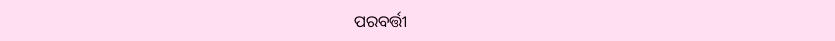ପରବର୍ତ୍ତୀ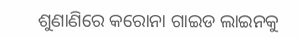ଶୁଣାଣିରେ କରୋନା ଗାଇଡ ଲାଇନକୁ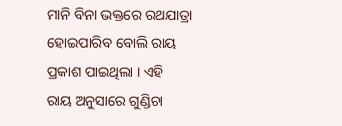ମାନି ବିନା ଭକ୍ତରେ ରଥଯାତ୍ରା ହୋଇପାରିବ ବୋଲି ରାୟ ପ୍ରକାଶ ପାଇଥିଲା । ଏହି ରାୟ ଅନୁସାରେ ଗୁଣ୍ଡିଚା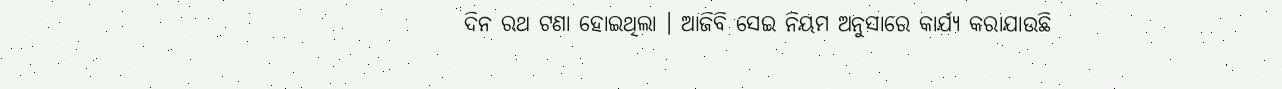ଦିନ ରଥ ଟଣା ହୋଇଥିଲା । ଆଜିବି ସେଇ ନିୟମ ଅନୁସାରେ କାର୍ଯ୍ୟ କରାଯାଉଛି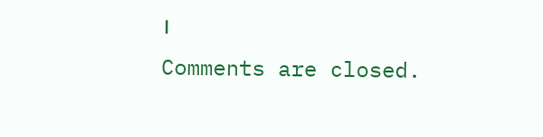।
Comments are closed.